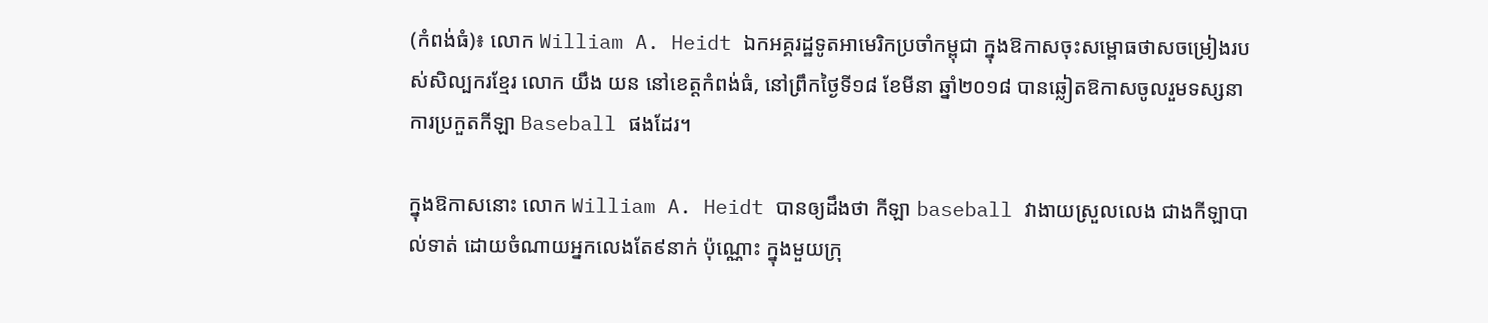(កំពង់ធំ)៖ លោក William A. Heidt ឯកអគ្គរដ្ឋទូតអាមេរិកប្រចាំកម្ពុជា ក្នុងឱកាសចុះសម្ពោធថាសចម្រៀងរបស់សិល្បករខ្មែរ លោក យឹង យន នៅខេត្តកំពង់ធំ, នៅព្រឹកថ្ងៃទី១៨ ខែមីនា ឆ្នាំ២០១៨ បានឆ្លៀតឱកាសចូលរួមទស្សនាការប្រកួតកីឡា Baseball ផងដែរ។

ក្នុងឱកាសនោះ លោក William A. Heidt បានឲ្យដឹងថា កីឡា baseball វាងាយស្រួលលេង ជាងកីឡាបាល់ទាត់ ដោយចំណាយអ្នកលេងតែ៩នាក់ ប៉ុណ្ណោះ ក្នុងមួយក្រុ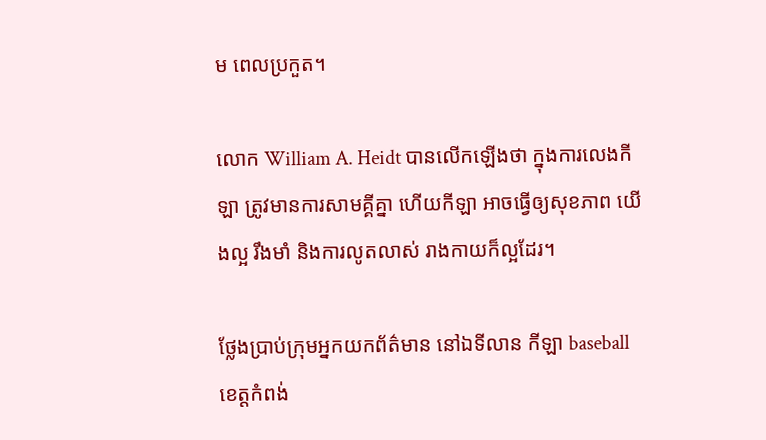ម ពេលប្រកួត។

លោក William A. Heidt បានលើកឡើងថា ក្នុងការលេងកីឡា ត្រូវមានការសាមគ្គីគ្នា ហើយកីឡា អាចធ្វើឲ្យសុខភាព យើងល្អ រឹងមាំ និងការលូតលាស់ រាងកាយក៏ល្អដែរ។

ថ្លែងប្រាប់ក្រុមអ្នកយកព័ត៌មាន នៅឯទីលាន កីឡា baseball ខេត្តកំពង់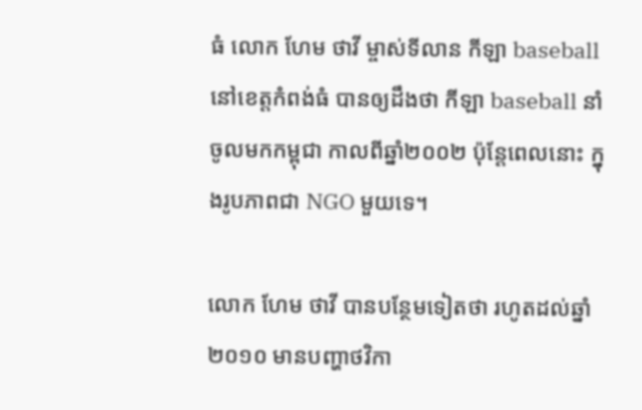ធំ លោក ហែម ថាវី ម្ចាស់ទីលាន កីឡា baseball នៅខេត្តកំពង់ធំ បានឲ្យដឹងថា កីឡា baseball នាំចូលមកកម្ពុជា កាលពីឆ្នាំ២០០២ ប៉ុន្តែពេលនោះ ក្នុងរូបភាពជា NGO មួយទេ។

លោក ហែម ថាវី បានបន្ថែមទៀតថា រហូតដល់ឆ្នាំ២០១០ មានបញ្ហាថវិកា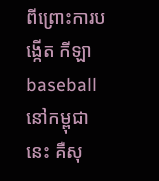ពីព្រោះការបង្កើត កីឡា baseball នៅកម្ពុជានេះ គឺសុ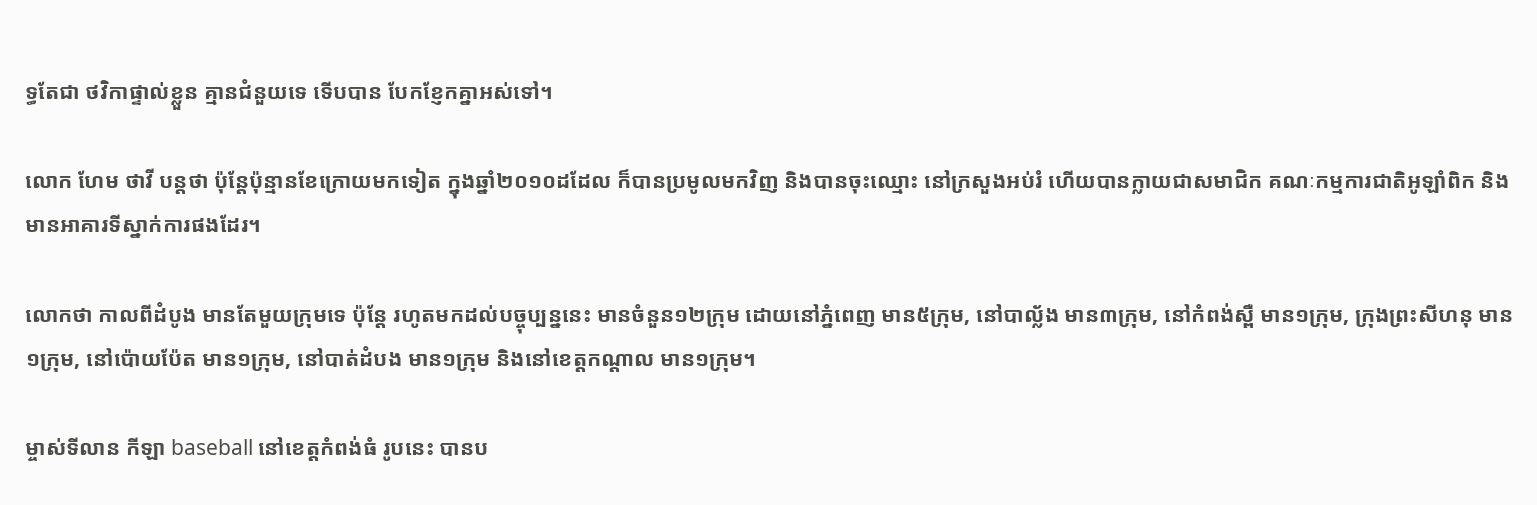ទ្ធតែជា ថវិកាផ្ទាល់ខ្លួន គ្មានជំនួយទេ ទើបបាន បែកខ្ញែកគ្នាអស់ទៅ។

លោក ហែម ថាវី បន្តថា ប៉ុន្ដែប៉ុន្មានខែក្រោយមកទៀត ក្នុងឆ្នាំ២០១០ដដែល ក៏បានប្រមូលមកវិញ និងបានចុះឈ្មោះ នៅក្រសួងអប់រំ ហើយបានក្លាយជាសមាជិក គណៈកម្មការជាតិអូឡាំពិក និងមានអាគារទីស្នាក់ការផងដែរ។

លោកថា កាលពីដំបូង មានតែមួយក្រុមទេ ប៉ុន្តែ រហូតមកដល់បច្ចុប្បន្ននេះ មានចំនួន១២ក្រុម ដោយនៅភ្នំពេញ មាន៥ក្រុម, នៅបាល្ល័ង មាន៣ក្រុម, នៅកំពង់ស្ពឺ មាន១ក្រុម, ក្រុងព្រះសីហនុ មាន១ក្រុម, នៅប៉ោយប៉ែត មាន១ក្រុម, នៅបាត់ដំបង មាន១ក្រុម និងនៅខេត្តកណ្តាល មាន១ក្រុម។

ម្ចាស់ទីលាន កីឡា baseball នៅខេត្តកំពង់ធំ រូបនេះ បានប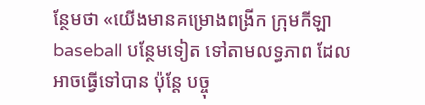ន្ថែមថា «យើងមានគម្រោងពង្រីក ក្រុមកីឡា baseball បន្ថែមទៀត ទៅតាមលទ្ធភាព ដែលអាចធ្វើទៅបាន ប៉ុន្តែ បច្ចុ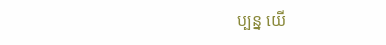ប្បន្ន យើ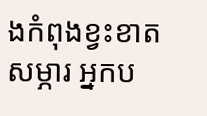ងកំពុងខ្វះខាត សម្ភារ អ្នកប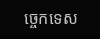ច្ចេកទេស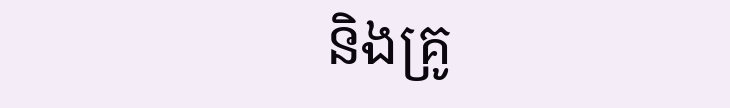និងគ្រូ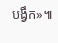បង្វឹក»៕